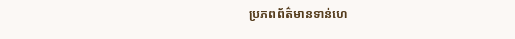ប្រភពព័ត៌មានទាន់ហេ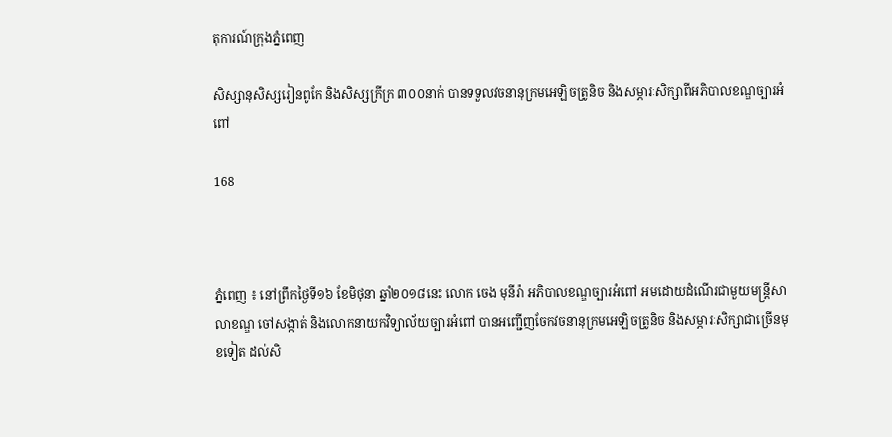តុការណ៍ក្រុងភ្នំពេញ

សិស្សានុសិស្សរៀនពូកែ និងសិស្សក្រីក្រ ៣០០នាក់ បានទទួលវចនានុក្រមអេឡិចត្រូនិច និងសម្ភារៈសិក្សាពីអភិបាលខណ្ឌច្បារអំពៅ

168



ភ្នំពេញ ៖ នៅព្រឹកថ្ងៃទី១៦ ខែមិថុនា ឆ្នាំ២០១៨នេះ លោក ចេង មុនីរ៉ា អភិបាលខណ្ឌច្បារអំពៅ អមដោយដំណើរជាមួយមន្រ្តីសាលាខណ្ឌ ចៅសង្កាត់ និងលោកនាយកវិទ្យាល័យច្បារអំពៅ បានអញ្ជើញចែកវចនានុក្រមអេឡិចត្រូនិច និងសម្ភារៈសិក្សាជាច្រើនមុខទៀត ដល់សិ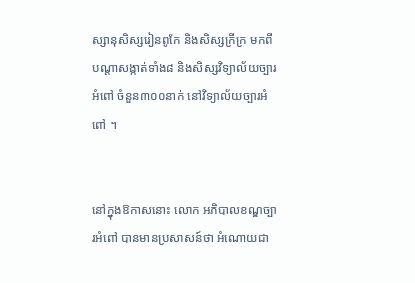ស្សានុសិស្សរៀនពូកែ និងសិស្សក្រីក្រ មកពីបណ្តាសង្កាត់ទាំង៨ និងសិស្សវិទ្យាល័យច្បារអំពៅ ចំនួន៣០០នាក់ នៅវិទ្យាល័យច្បារអំពៅ ។


នៅក្នុងឱកាសនោះ លោក អភិបាលខណ្ឌច្បារអំពៅ បានមានប្រសាសន៍ថា អំណោយជា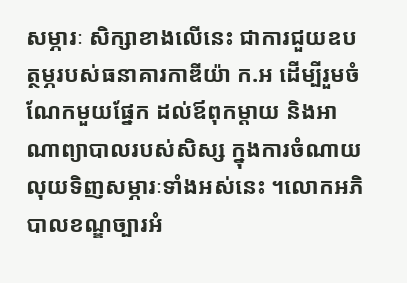សម្ភារៈ សិក្សាខាងលើនេះ ជាការជួយឧបត្ថម្ភរបស់ធនាគារកាឌីយ៉ា ក.អ ដើម្បីរួមចំណែកមួយផ្នែក ដល់ឪពុកម្តាយ និងអាណាព្យាបាលរបស់សិស្ស ក្នុងការចំណាយលុយទិញសម្ភារៈទាំងអស់នេះ ។លោកអភិបាលខណ្ឌច្បារអំ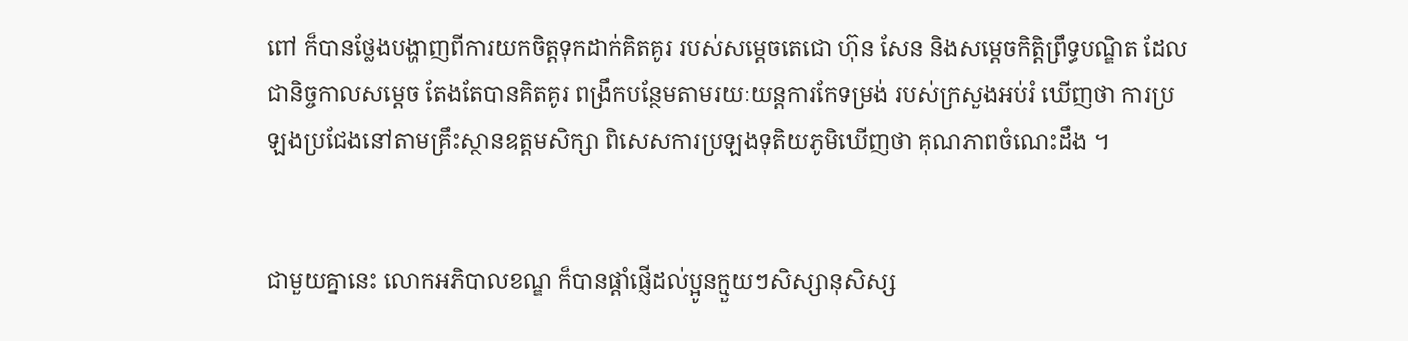ពៅ ក៏បានថ្លែងបង្ហាញពីការយកចិត្តទុកដាក់គិតគូរ របស់សម្ដេចតេជោ ហ៊ុន សែន និងសម្តេចកិត្តិព្រឹទ្ធបណ្ឌិត ដែលជានិច្ចកាលសម្ដេច តែងតែបានគិតគូរ ពង្រឹកបន្ថែមតាមរយៈយន្តការកែទម្រង់ របស់ក្រសួងអប់រំ ឃើញថា ការប្រឡងប្រជែងនៅតាមគ្រឹះស្ថានឧត្តមសិក្សា ពិសេសការប្រឡងទុតិយភូមិឃើញថា គុណភាពចំណេះដឹង ។


ជាមួយគ្នានេះ លោកអភិបាលខណ្ឌ ក៏បានផ្តាំផ្ញើដល់ប្អូនក្មួយៗសិស្សានុសិស្ស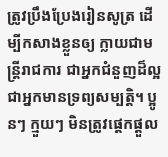ត្រូវប្រឹងប្រែងរៀនសូត្រ ដើម្បីកសាងខ្លួនឲ្យ ក្លាយជាមន្រ្តីរាជការ ជាអ្នកជំនួញដ៏ល្អ ជាអ្នកមានទ្រព្យសម្បត្តិ។ ប្អូនៗ ក្មួយៗ មិនត្រូវផ្តេកផ្តួល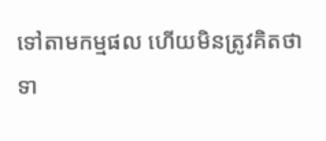ទៅតាមកម្មផល ហើយមិនត្រូវគិតថា ទា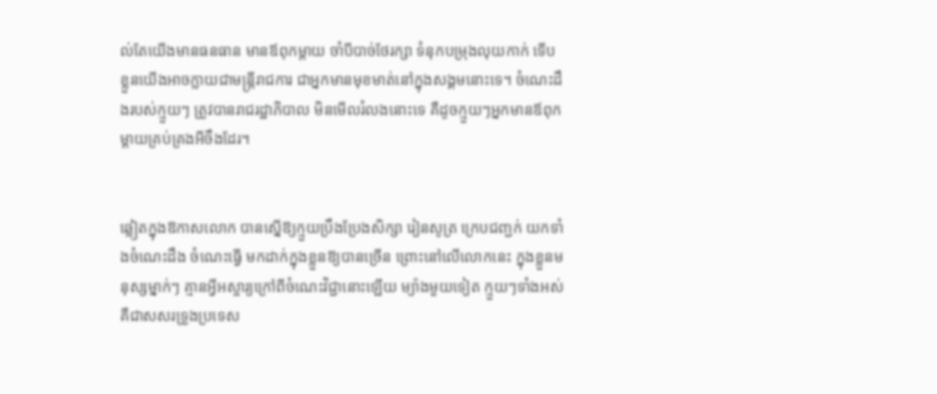ល់តែយើងមានធនធាន មានឪពុកម្តាយ ចាំបីបាច់ថែរក្សា ទំនុកបម្រុងលុយកាក់ ទើបខ្លួនយើងអាចក្លាយជាមន្រ្តីរាជការ ជាអ្នកមានមុខមាត់នៅក្នុងសង្គមនោះទេ។ ចំណេះដឹងរបស់ក្មួយៗ ត្រូវបានរាជរដ្ឋាភិបាល មិនមើលរំលងនោះទេ គឺដូចក្មួយៗអ្នកមានឪពុកម្តាយគ្រប់គ្រងអីចឹងដែរ។


ឆ្លៀតក្នុងឱកាសលោក បានស្នើឱ្យក្មួយប្រឹងប្រែងសិក្សា រៀនសូត្រ ក្រេបជញ្ជក់ យកទាំងចំណេះដឹង ចំណេះធ្វើ មកដាក់ក្នុងខ្លួនឱ្យបានច្រើន ព្រោះនៅលើលោកនេះ ក្នុងខ្លួនមនុស្សម្នាក់ៗ គ្មានអ្វីអស្ចារ្យក្រៅពីចំណេះវិជ្ជានោះឡើយ ម្យ៉ាងមួយទៀត ក្មួយៗទាំងអស់ គឺជាសសរទ្រូងប្រទេស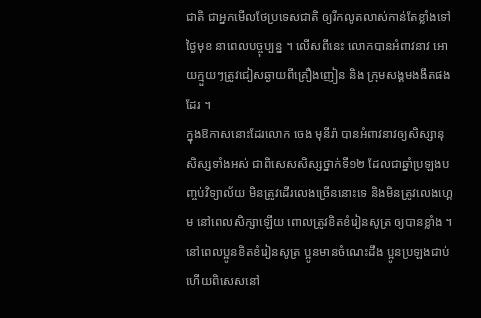ជាតិ ជាអ្នកមើលថែប្រទេសជាតិ ឲ្យរីកលូតលាស់កាន់តែខ្លាំងទៅថ្ងៃមុខ នាពេលបច្ចុប្បន្ន ។ លើសពីនេះ លោកបានអំពាវនាវ អោយក្មួយៗត្រូវជៀសឆ្ងាយពីគ្រឿងញៀន និង ក្រុមសង្គមងងឹតផងដែរ ។
ក្នុងឱកាសនោះដែរលោក ចេង មុនីរ៉ា បានអំពាវនាវឲ្យសិស្សានុសិស្សទាំងអស់ ជាពិសេសសិស្សថ្នាក់ទី១២ ដែលជាឆ្នាំប្រឡងបញ្ចប់វិទ្យាល័យ មិនត្រូវដើរលេងច្រើននោះទេ និងមិនត្រូវលេងហ្គេម នៅពេលសិក្សាឡើយ ពោលត្រូវខិតខំរៀនសូត្រ ឲ្យបានខ្លាំង ។ នៅពេលប្អូនខិតខំរៀនសូត្រ ប្អូនមានចំណេះដឹង ប្អូនប្រឡងជាប់ ហើយពិសេសនៅ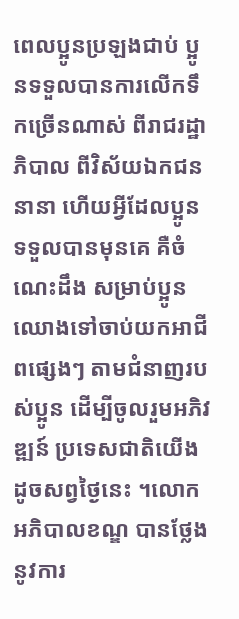ពេលប្អូនប្រឡងជាប់ ប្អូនទទួលបានការលើកទឹកច្រើនណាស់ ពីរាជរដ្ឋាភិបាល ពីវិស័យឯកជននានា ហើយអ្វីដែលប្អូនទទួលបានមុនគេ គឺចំណេះដឹង សម្រាប់ប្អូនឈោងទៅចាប់យកអាជីពផ្សេងៗ តាមជំនាញរបស់ប្អូន ដើម្បីចូលរួមអភិវឌ្ឍន៍ ប្រទេសជាតិយើងដូចសព្វថ្ងៃនេះ ។លោកអភិបាលខណ្ឌ បានថ្លែងនូវការ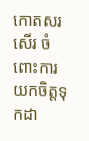កោតសរសើរ ចំពោះការយកចិត្តទុកដា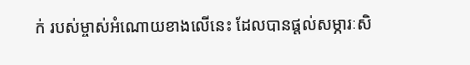ក់ របស់ម្ចាស់អំណោយខាងលើនេះ ដែលបានផ្តល់សម្ភារៈសិ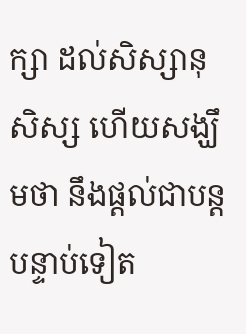ក្សា ដល់សិស្សានុសិស្ស ហើយសង្ឃឹមថា នឹងផ្តល់ជាបន្តបន្ទាប់ទៀត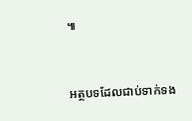៕



អត្ថបទដែលជាប់ទាក់ទង